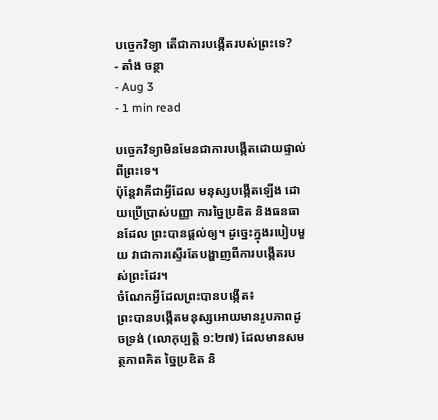បច្ចេកវិទ្យា តើជាការបង្កើតរបស់ព្រះទេ?
- តាំង ចន្ថា
- Aug 3
- 1 min read

បច្ចេកវិទ្យាមិនមែនជាការបង្កើតដោយផ្ទាល់ពីព្រះទេ។
ប៉ុន្តែវាគឺជាអ្វីដែល មនុស្សបង្កើតឡើង ដោយប្រើប្រាស់បញ្ញា ការច្នៃប្រឌិត និងធនធានដែល ព្រះបានផ្ដល់ឲ្យ។ ដូច្នេះក្នុងរបៀបមួយ វាជាការស្ទើរតែបង្ហាញពីការបង្កើតរបស់ព្រះដែរ។
ចំណែកអ្វីដែលព្រះបានបង្កើត៖
ព្រះបានបង្កើតមនុស្សអោយមានរូបភាពដូចទ្រង់ (លោកុប្បត្តិ ១:២៧) ដែលមានសមត្ថភាពគិត ច្នៃប្រឌិត និ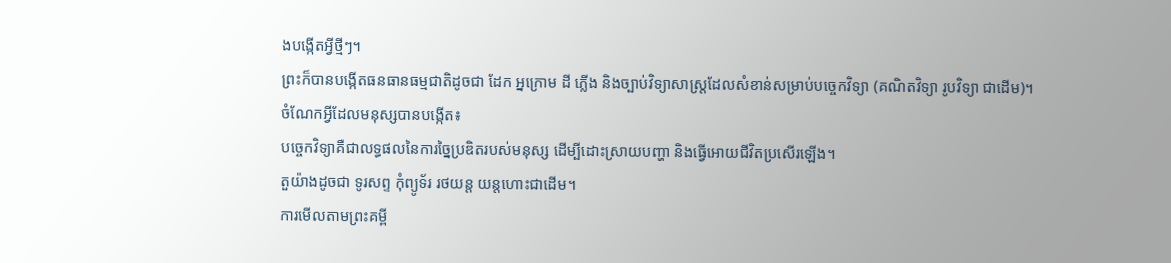ងបង្កើតអ្វីថ្មីៗ។
ព្រះក៏បានបង្កើតធនធានធម្មជាតិដូចជា ដែក អ្នក្រោម ដី ភ្លើង និងច្បាប់វិទ្យាសាស្ត្រដែលសំខាន់សម្រាប់បច្ចេកវិទ្យា (គណិតវិទ្យា រូបវិទ្យា ជាដើម)។
ចំណែកអ្វីដែលមនុស្សបានបង្កើត៖
បច្ចេកវិទ្យាគឺជាលទ្ធផលនៃការច្នៃប្រឌិតរបស់មនុស្ស ដើម្បីដោះស្រាយបញ្ហា និងធ្វើអោយជីវិតប្រសើរឡើង។
តួយ៉ាងដូចជា ទូរសព្ទ កុំព្យូទ័រ រថយន្ត យន្តហោះជាដើម។
ការមើលតាមព្រះគម្ពី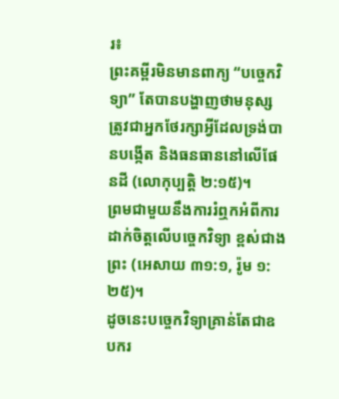រ៖
ព្រះគម្ពីរមិនមានពាក្យ “បច្ចេកវិទ្យា” តែបានបង្ហាញថាមនុស្សត្រូវជាអ្នកថែរក្សាអ្វីដែលទ្រង់បានបង្កើត និងធនធាននៅលើផែនដី (លោកុប្បត្តិ ២:១៥)។
ព្រមជាមួយនឹងការរំឮកអំពីការដាក់ចិត្តលើបច្ចេកវិទ្យា ខ្ពស់ជាងព្រះ (អេសាយ ៣១:១, រ៉ូម ១:២៥)។
ដូចនេះបច្ចេកវិទ្យាគ្រាន់តែជាឧបករ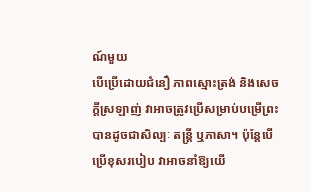ណ៍មួយ
បើប្រើដោយជំនឿ ភាពស្មោះត្រង់ និងសេចក្ដីស្រឡាញ់ វាអាចត្រូវប្រើសម្រាប់បម្រើព្រះបានដូចជាសិល្បៈ តន្ត្រី ឬភាសា។ ប៉ុន្តែបើប្រើខុសរបៀប វាអាចនាំឱ្យយើ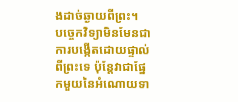ងដាច់ឆ្ងាយពីព្រះ។
បច្ចេកវិទ្យាមិនមែនជាការបង្កើតដោយផ្ទាល់ពីព្រះទេ ប៉ុន្តែវាជាផ្នែកមួយនៃអំណោយទា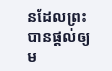នដែលព្រះបានផ្ដល់ឲ្យម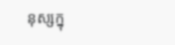នុស្សក្នុ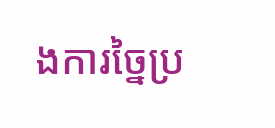ងការច្នៃប្រ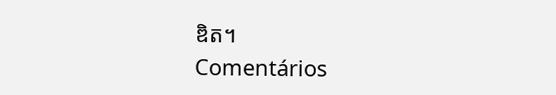ឌិត។
Comentários